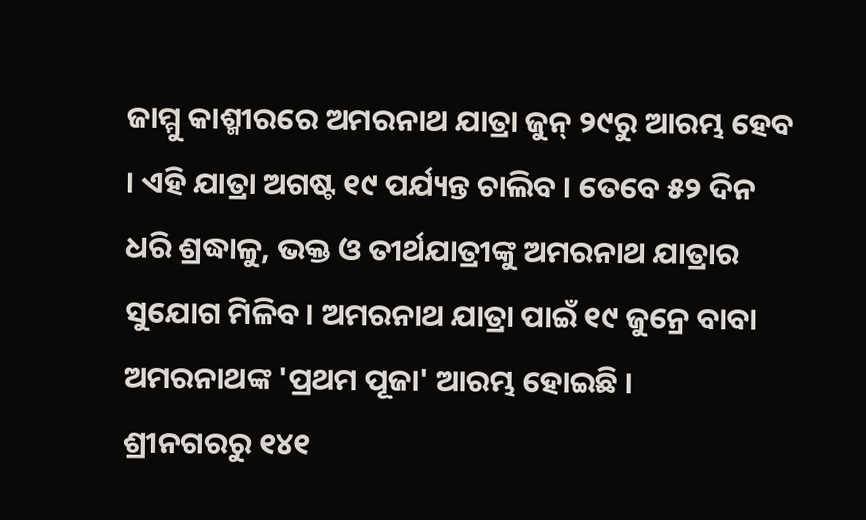ଜାମ୍ମୁ କାଶ୍ମୀରରେ ଅମରନାଥ ଯାତ୍ରା ଜୁନ୍ ୨୯ରୁ ଆରମ୍ଭ ହେବ । ଏହି ଯାତ୍ରା ଅଗଷ୍ଟ ୧୯ ପର୍ଯ୍ୟନ୍ତ ଚାଲିବ । ତେବେ ୫୨ ଦିନ ଧରି ଶ୍ରଦ୍ଧାଳୁ, ଭକ୍ତ ଓ ତୀର୍ଥଯାତ୍ରୀଙ୍କୁ ଅମରନାଥ ଯାତ୍ରାର ସୁଯୋଗ ମିଳିବ। ଅମରନାଥ ଯାତ୍ରା ପାଇଁ ୧୯ ଜୁନ୍ରେ ବାବା ଅମରନାଥଙ୍କ 'ପ୍ରଥମ ପୂଜା' ଆରମ୍ଭ ହୋଇଛି ।
ଶ୍ରୀନଗରରୁ ୧୪୧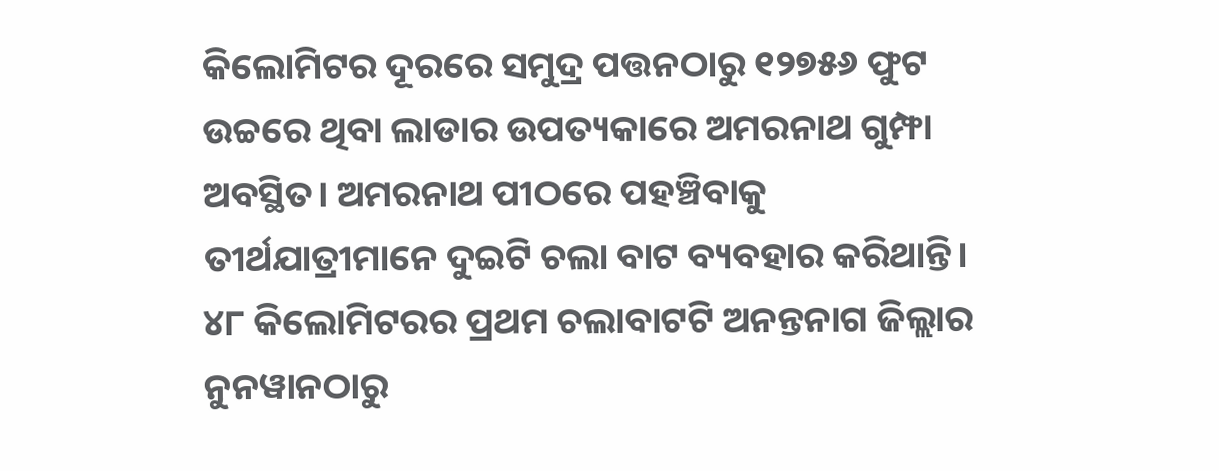କିଲୋମିଟର ଦୂରରେ ସମୁଦ୍ର ପତ୍ତନଠାରୁ ୧୨୭୫୬ ଫୁଟ ଉଚ୍ଚରେ ଥିବା ଲାଡାର ଉପତ୍ୟକାରେ ଅମରନାଥ ଗୁମ୍ଫା ଅବସ୍ଥିତ। ଅମରନାଥ ପୀଠରେ ପହଞ୍ଚିବାକୁ ତୀର୍ଥଯାତ୍ରୀମାନେ ଦୁଇଟି ଚଲା ବାଟ ବ୍ୟବହାର କରିଥାନ୍ତି। ୪୮ କିଲୋମିଟରର ପ୍ରଥମ ଚଲାବାଟଟି ଅନନ୍ତନାଗ ଜିଲ୍ଲାର ନୁନୱାନଠାରୁ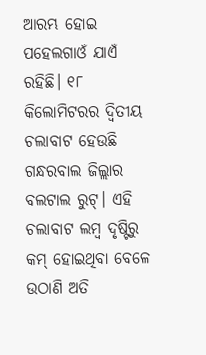ଆରମ୍ଭ ହୋଇ ପହେଲଗାଓଁ ଯାଏଁ ରହିଛି। ୧୮ କିଲୋମିଟରର ଦ୍ବିତୀୟ ଚଲାବାଟ ହେଉଛି ଗନ୍ଧରବାଲ ଜିଲ୍ଲାର ବଲଟାଲ ରୁଟ୍। ଏହି ଚଲାବାଟ ଲମ୍ବ ଦୃଷ୍ଟିରୁ କମ୍ ହୋଇଥିବା ବେଳେ ଉଠାଣି ଅତି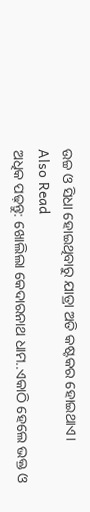ଉଚ୍ଚ ଓ ସିଧା ହୋଇଥିବାରୁ ଯାତ୍ରା ଅତି କଷ୍ଟକର ହୋଇଥାଏ।
Also Read
ଅଧିକ ପଢ଼ନ୍ତୁ: ଖୋଲିଲା କେଦାରନାଥ ଧାମ..ଏକାଠି ହେଲେ ଭକ୍ତ ଓ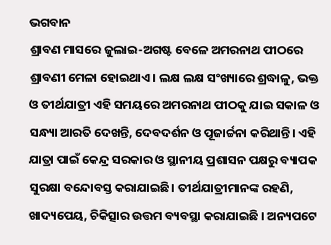ଭଗବାନ
ଶ୍ରାବଣ ମାସରେ ଜୁଲାଇ-ଅଗଷ୍ଟ ବେଳେ ଅମରନାଥ ପୀଠରେ ଶ୍ରାବଣୀ ମେଳା ହୋଇଥାଏ। ଲକ୍ଷ ଲକ୍ଷ ସଂଖ୍ୟାରେ ଶ୍ରଦ୍ଧାଳୁ, ଭକ୍ତ ଓ ତୀର୍ଥଯାତ୍ରୀ ଏହି ସମୟରେ ଅମରନାଥ ପୀଠକୁ ଯାଇ ସକାଳ ଓ ସନ୍ଧ୍ୟା ଆରତି ଦେଖନ୍ତି, ଦେବଦର୍ଶନ ଓ ପୂଜାର୍ଚ୍ଚନା କରିଥାନ୍ତି। ଏହି ଯାତ୍ରା ପାଇଁ କେନ୍ଦ୍ର ସରକାର ଓ ସ୍ଥାନୀୟ ପ୍ରଶାସନ ପକ୍ଷରୁ ବ୍ୟାପକ ସୁରକ୍ଷା ବନ୍ଦୋବସ୍ତ କରାଯାଇଛି। ତୀର୍ଥଯାତ୍ରୀମାନଙ୍କ ରହଣି, ଖାଦ୍ୟପେୟ, ଚିକିତ୍ସାର ଉତ୍ତମ ବ୍ୟବସ୍ଥା କରାଯାଇଛି । ଅନ୍ୟପଟେ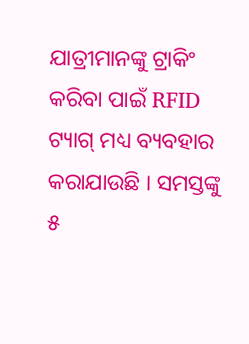ଯାତ୍ରୀମାନଙ୍କୁ ଟ୍ରାକିଂ କରିବା ପାଇଁ RFID ଟ୍ୟାଗ୍ ମଧ୍ୟ ବ୍ୟବହାର କରାଯାଉଛି । ସମସ୍ତଙ୍କୁ ୫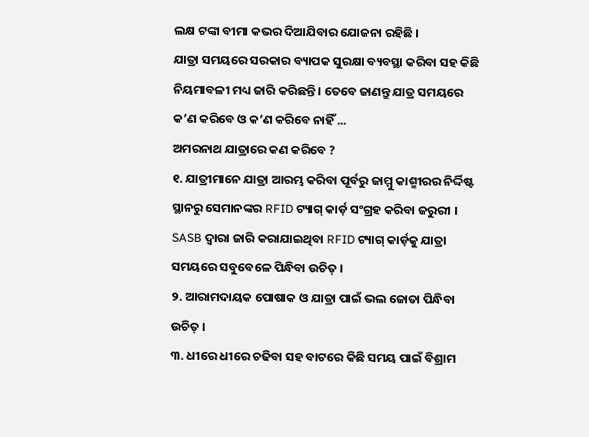ଲକ୍ଷ ଟଙ୍କା ବୀମା କଭର ଦିଆଯିବାର ଯୋଜନା ରହିଛି ।
ଯାତ୍ରା ସମୟରେ ସରକାର ବ୍ୟାପକ ସୁରକ୍ଷା ବ୍ୟବସ୍ଥା କରିବା ସହ କିଛି ନିୟମାବଳୀ ମଧ୍ୟ ଜାରି କରିଛନ୍ତି । ତେବେ ଜାଣନ୍ତୁ ଯାତ୍ର ସମୟରେ କ’ଣ କରିବେ ଓ କ’ଣ କରିବେ ନାହିଁ ...
ଅମରନାଥ ଯାତ୍ରାରେ କଣ କରିବେ ?
୧. ଯାତ୍ରୀମାନେ ଯାତ୍ରା ଆରମ୍ଭ କରିବା ପୂର୍ବରୁ ଜାମ୍ମୁ କାଶ୍ମୀରର ନିର୍ଦ୍ଦିଷ୍ଟ ସ୍ଥାନରୁ ସେମାନଙ୍କର RFID ଟ୍ୟାଗ୍ କାର୍ଡ଼ ସଂଗ୍ରହ କରିବା ଜରୁରୀ । SASB ଦ୍ବାରା ଜାରି କରାଯାଇଥିବା RFID ଟ୍ୟାଗ୍ କାର୍ଡ଼କୁ ଯାତ୍ରା ସମୟରେ ସବୁବେଳେ ପିନ୍ଧିବା ଉଚିତ୍ ।
୨. ଆରାମଦାୟକ ପୋଷାକ ଓ ଯାତ୍ରା ପାଇଁ ଭଲ ଜୋତା ପିନ୍ଧିବା ଉଚିତ୍ ।
୩. ଧୀରେ ଧୀରେ ଚଢିବା ସହ ବାଟରେ କିଛି ସମୟ ପାଇଁ ବିଶ୍ରାମ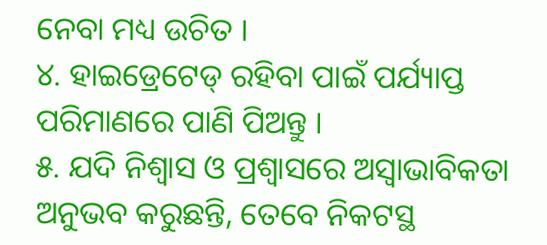ନେବା ମଧ୍ୟ ଉଚିତ ।
୪. ହାଇଡ୍ରେଟେଡ୍ ରହିବା ପାଇଁ ପର୍ଯ୍ୟାପ୍ତ ପରିମାଣରେ ପାଣି ପିଅନ୍ତୁ ।
୫. ଯଦି ନିଶ୍ବାସ ଓ ପ୍ରଶ୍ବାସରେ ଅସ୍ବାଭାବିକତା ଅନୁଭବ କରୁଛନ୍ତି, ତେବେ ନିକଟସ୍ଥ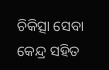ଚିକିତ୍ସା ସେବା କେନ୍ଦ୍ର ସହିତ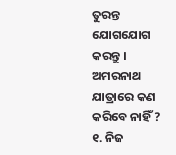ତୁରନ୍ତ ଯୋଗଯୋଗ କରନ୍ତୁ ।
ଅମରନାଥ ଯାତ୍ରାରେ କଣ କରିବେ ନାହିଁ ?
୧. ନିଜ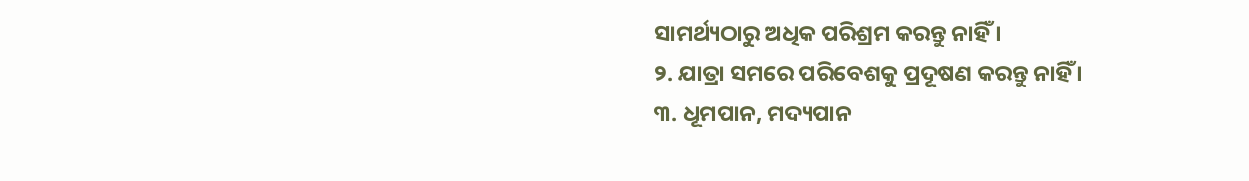ସାମର୍ଥ୍ୟଠାରୁ ଅଧିକ ପରିଶ୍ରମ କରନ୍ତୁ ନାହିଁ ।
୨. ଯାତ୍ରା ସମରେ ପରିବେଶକୁ ପ୍ରଦୂଷଣ କରନ୍ତୁ ନାହିଁ ।
୩. ଧୂମପାନ, ମଦ୍ୟପାନ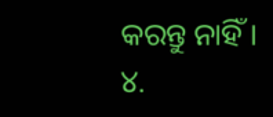କରନ୍ତୁ ନାହିଁ ।
୪.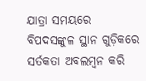ଯାତ୍ରା ସମୟରେ ବିପଦସଙ୍କୁଳ ସ୍ଥାନ ଗୁଡ଼ିକରେ ସର୍ତକତା ଅବଲମ୍ବନ କରି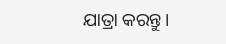ଯାତ୍ରା କରନ୍ତୁ।